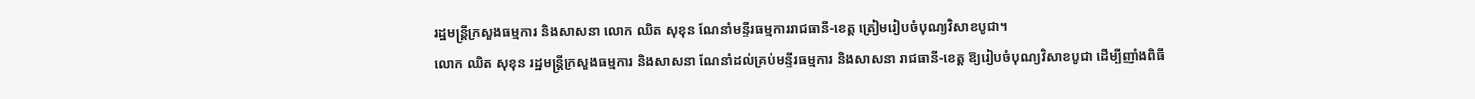រដ្ឋមន្ត្រីក្រសួងធម្មការ និងសាសនា លោក ឈិត សុខុន ណែនាំមន្ទីរធម្មការរាជធានី-ខេត្ត ត្រៀមរៀបចំបុណ្យវិសាខបូជា។
លោក ឈិត សុខុន រដ្ឋមន្ត្រីក្រសួងធម្មការ និងសាសនា ណែនាំដល់គ្រប់មន្ទីរធម្មការ និងសាសនា រាជធានី-ខេត្ត ឱ្យរៀបចំបុណ្យវិសាខបូជា ដើម្បីញាំងពិធី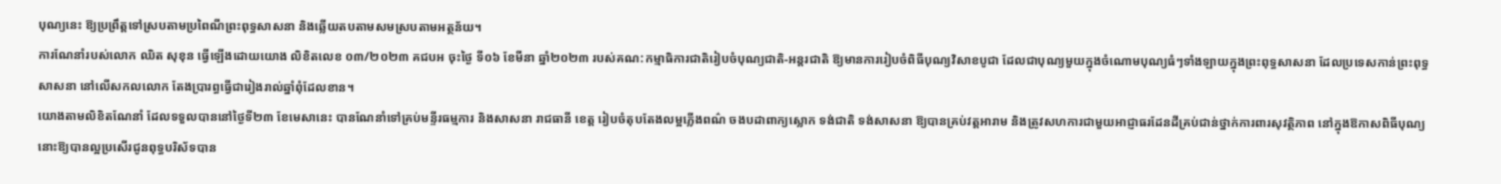បុណ្យនេះ ឱ្យប្រព្រឹត្តទៅស្របតាមប្រពៃណីព្រះពុទ្ធសាសនា និងឆ្លើយតបតាមសមស្របតាមអត្ថន័យ។
ការណែនាំរបស់លោក ឈិត សុខុន ធ្វើឡើងដោយយោង លិខិតលេខ ០៣/២០២៣ គជបអ ចុះថ្ងៃ ទី០៦ ខែមីនា ឆ្នាំ២០២៣ របស់គណ:កម្មាធិការជាតិរៀបចំបុណ្យជាតិ-អន្តរជាតិ ឱ្យមានការរៀបចំពិធីបុណ្យវិសាខបូជា ដែលជាបុណ្យមួយក្នុងចំណោមបុណ្យធំៗទាំងឡាយក្នុងព្រះពុទ្ធសាសនា ដែលប្រទេសកាន់ព្រះពុទ្ធសាសនា នៅលើសកលលោក តែងប្រារព្ធធ្វើជារៀងរាល់ឆ្នាំពុំដែលខាន។
យោងតាមលិខិតណែនាំ ដែលទទួលបាននៅថ្ងៃទី២៣ ខែមេសានេះ បានណែនាំទៅគ្រប់មន្ទីរធម្មការ និងសាសនា រាជធានី ខេត្ត រៀបចំតុបតែងលម្អភ្លើងពណ៌ ចងបដាពាក្យស្លោក ទង់ជាតិ ទង់សាសនា ឱ្យបានគ្រប់វត្តអារាម និងត្រូវសហការជាមួយអាជ្ញាធរដែនដីគ្រប់ជាន់ថ្នាក់ការពារសុវត្ថិភាព នៅក្នុងឱកាសពិធីបុណ្យនោះឱ្យបានល្អប្រសើរជូនពុទ្ធបរិស័ទបាន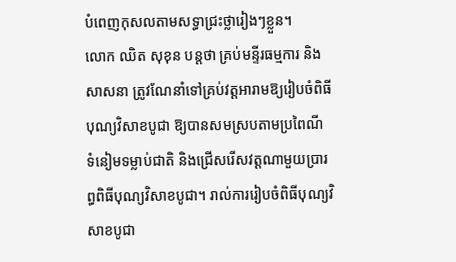បំពេញកុសលតាមសទ្ធាជ្រះថ្លារៀងៗខ្លួន។
លោក ឈិត សុខុន បន្តថា គ្រប់មន្ទីរធម្មការ និងសាសនា ត្រូវណែនាំទៅគ្រប់វត្ដអារាមឱ្យរៀបចំពិធីបុណ្យវិសាខបូជា ឱ្យបានសមស្របតាមប្រពៃណី ទំនៀមទម្លាប់ជាតិ និងជ្រើសរើសវត្ដណាមួយប្រារព្ធពិធីបុណ្យវិសាខបូជា។ រាល់ការរៀបចំពិធីបុណ្យវិសាខបូជា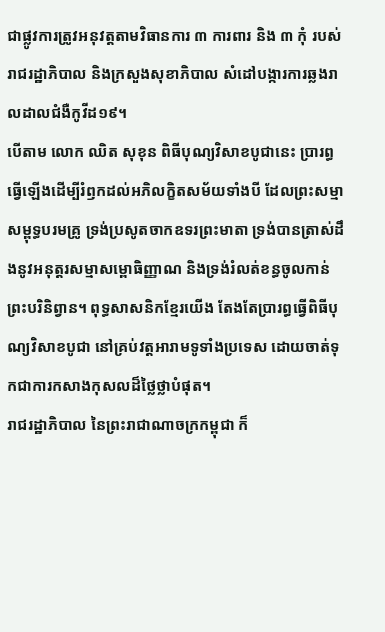ជាផ្លូវការត្រូវអនុវត្តតាមវិធានការ ៣ ការពារ និង ៣ កុំ របស់ រាជរដ្ឋាភិបាល និងក្រសួងសុខាភិបាល សំដៅបង្ការការឆ្លងរាលដាលជំងឺកូវីដ១៩។
បើតាម លោក ឈិត សុខុន ពិធីបុណ្យវិសាខបូជានេះ ប្រារព្ធធ្វើឡើងដើម្បីរំឭកដល់អភិលក្ខិតសម័យទាំងបី ដែលព្រះសម្មាសម្ពុទ្ធបរមគ្រូ ទ្រង់ប្រសូតចាកឧទរព្រះមាតា ទ្រង់បានត្រាស់ដឹងនូវអនុត្តរសម្មាសម្ពោធិញ្ញាណ និងទ្រង់រំលត់ខន្ធចូលកាន់ ព្រះបរិនិព្វាន។ ពុទ្ធសាសនិកខ្មែរយើង តែងតែប្រារព្ធធ្វើពិធីបុណ្យវិសាខបូជា នៅគ្រប់វត្តអារាមទូទាំងប្រទេស ដោយចាត់ទុកជាការកសាងកុសលដ៏ថ្លៃថ្លាបំផុត។
រាជរដ្ឋាភិបាល នៃព្រះរាជាណាចក្រកម្ពុជា ក៏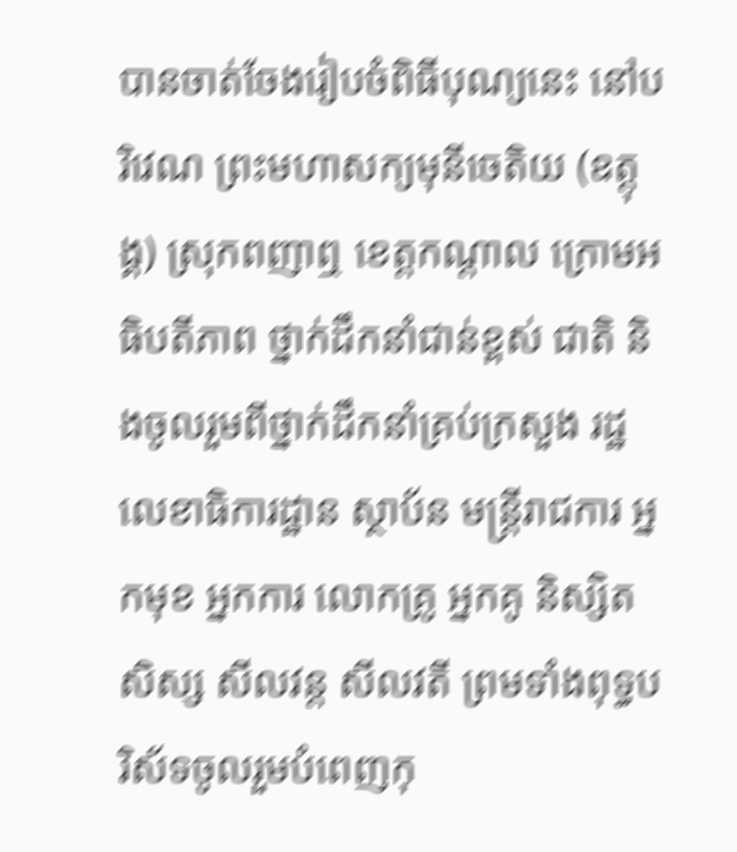បានចាត់ចែងរៀបចំពិធីបុណ្យនេះ នៅបរិវេណ ព្រះមហាសក្យមុនីចេតិយ (ឧត្ដុង្គ) ស្រុកពញាឮ ខេត្តកណ្តាល ក្រោមអធិបតីភាព ថ្នាក់ដឹកនាំជាន់ខ្ពស់ ជាតិ និងចូលរួមពីថ្នាក់ដឹកនាំគ្រប់ក្រសួង រដ្ឋលេខាធិការដ្ឋាន ស្ថាប័ន មន្ត្រីរាជការ អ្នកមុខ អ្នកការ លោកគ្រូ អ្នកគូ និស្សិត សិស្ស សីលវន្ត សីលវតី ព្រមទាំងពុទ្ធបរិស័ទចូលរួមបំពេញកុ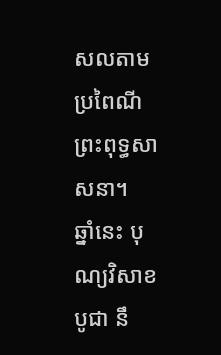សលតាមប្រពៃណីព្រះពុទ្ធសាសនា។
ឆ្នាំនេះ បុណ្យវិសាខបូជា នឹ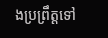ងប្រព្រឹត្តទៅ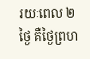រយៈពេល ២ ថ្ងៃ គឺថ្ងៃព្រហ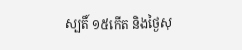ស្បតិ៍ ១៥កើត និងថ្ងៃសុ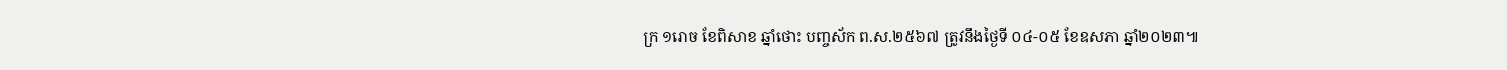ក្រ ១រោច ខែពិសាខ ឆ្នាំថោះ បញ្ចស័ក ព.ស.២៥៦៧ ត្រូវនឹងថ្ងៃទី ០៤-០៥ ខែឧសភា ឆ្នាំ២០២៣៕